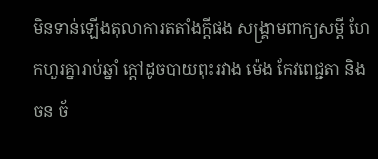មិនទាន់ឡើងតុលាការតតាំងក្តីផង សង្រ្គាមពាក្យសម្តី ហែកហួរគ្នារាប់ឆ្នាំ ក្តៅដូចបាយពុះរវាង ម៉េង កែវពេជ្ជតា និង ចន ច័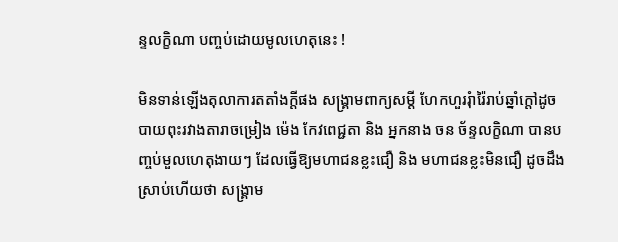ន្ទលក្ខិណា បញ្ចប់ដោយមូលហេតុនេះ !

មិនទាន់ឡើងតុលាការតតាំងក្តីផង សង្រ្គាមពាក្យសម្តី ហែកហួររុំារ៉ៃរាប់ឆ្នាំក្តៅដូចបាយពុះរវាងតារាចម្រៀង ម៉េង កែវពេជ្ជតា និង អ្នកនាង ចន ច័ន្ទលក្ខិណា បានបញ្ចប់មួលហេតុងាយៗ ដែលធ្វើឱ្យមហាជនខ្លះជឿ និង មហាជនខ្លះមិនជឿ ដូចដឹងស្រាប់ហើយថា សង្រ្គាម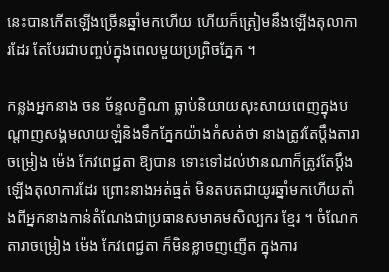នេះបានកើតឡើងច្រើនឆ្នាំមកហើយ ហើយក៏ត្រៀមនឹងឡើងតុលាការដែរ តែបែរជាបញ្ចប់ក្នុងពេលមួយប្រព្រិចភ្នែក ។

កន្លងអ្នកនាង ចន ច័ន្ទលក្ខិណា ធ្លាប់និយាយសុះសាយពេញក្នុងបណ្តាញសង្គមលាយឡំនិងទឹកភ្នែកយ៉ាងកំសត់ថា នាងត្រូវតែប្តឹងតារាចម្រៀង ម៉េង កែវពេជ្ជតា ឱ្យបាន ទោះទៅដល់ឋានណាក៏ត្រូវតែប្តឹងឡើងតុលាការដែរ ព្រោះនាងអត់ធ្មត់ មិនតបតជាយូរឆ្នាំមកហើយតាំងពីអ្នកនាងកាន់តំណែងជាប្រធានសមាគមសិល្បករ ខ្មែរ ។ ចំណែកតារាចម្រៀង ម៉េង កែវពេជ្ជតា ក៏មិនខ្លាចញញើត ក្នុងការ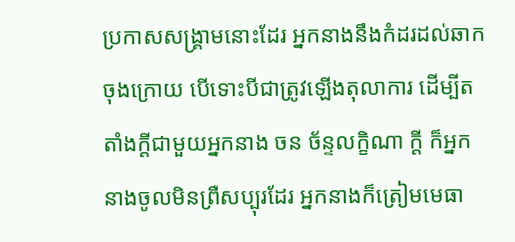ប្រកាសសង្រ្គាមនោះដែរ អ្នកនាងនឹងកំដរដល់ឆាកចុងក្រោយ បើទោះបីជាត្រូវឡើងតុលាការ ដើម្បីតតាំងក្តីជាមួយអ្នកនាង ចន ច័ន្ទលក្ខិណា ក្តី ក៏អ្នកនាងចូលមិនព្រឺសប្បុរដែរ អ្នកនាងក៏ត្រៀមមេធា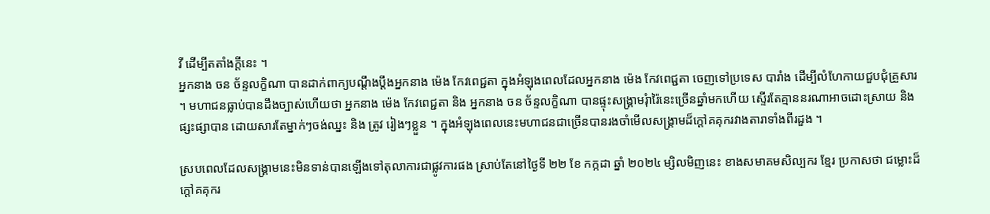វី ដើម្បីតតាំងក្តីនេះ ។
អ្នកនាង ចន ច័ន្ទលក្ខិណា បានដាក់ពាក្យបណ្តឹងប្តឹងអ្នកនាង ម៉េង កែវពេជ្ជតា ក្នុងអំឡុងពេលដែលអ្នកនាង ម៉េង កែវពេជ្ជតា ចេញទៅប្រទេស បារាំង ដើម្បីលំហែកាយជួបជុំគ្រួសារ  ។ មហាជនធ្លាប់បានដឹងច្បាស់ហើយថា អ្នកនាង ម៉េង កែវពេជ្ជតា និង អ្នកនាង ចន ច័ន្ទលក្ខិណា បានផ្ទុះសង្រ្គាមរុំារ៉ៃនេះច្រើនឆ្នាំមកហើយ ស្ទើរតែគ្មាននរណាអាចដោះស្រាយ និងផ្សះផ្សាបាន ដោយសារតែម្នាក់ៗចង់ឈ្នះ និង ត្រូវ រៀងៗខ្លួន ។ ក្នុងអំឡុងពេលនេះមហាជនជាច្រើនបានរងចាំមើលសង្រ្គាមដ៏ក្តៅគគុករវាងតារាទាំងពីរដួង ។

ស្របពេលដែលសង្រ្គាមនេះមិនទាន់បានឡើងទៅតុលាការជាផ្លូវការផង ស្រាប់តែនៅថ្ងៃទី ២២ ខែ កក្កដា ឆ្នាំ ២០២៤ ម្សិលមិញនេះ ខាងសមាគមសិល្បករ ខ្មែរ ប្រកាសថា ជម្លោះដ៏ក្តៅគគុករ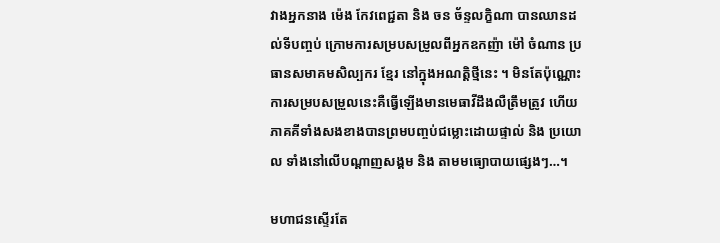វាងអ្នកនាង ម៉េង កែវពេជ្ជតា និង ចន ច័ន្ទលក្ខិណា បានឈានដល់ទីបញ្ចប់ ក្រោមការសម្របសម្រូលពីអ្នកឧកញ៉ា ម៉ៅ ចំណាន ប្រធានសមាគមសិល្បករ ខ្មែរ នៅក្នុងអណត្តិថ្មីនេះ ។ មិនតែប៉ុណ្ណោះការសម្របសម្រួលនេះគឺធ្វើឡើងមានមេធាវីដឹងលឺត្រឹមត្រូវ ហើយភាគគីទាំងសងខាងបានព្រមបញ្ចប់ជម្លោះដោយផ្ទាល់ និង ប្រយោល ទាំងនៅលើបណ្តាញសង្គម និង តាមមធ្យោបាយផ្សេងៗ…។

មហាជនស្ទើរតែ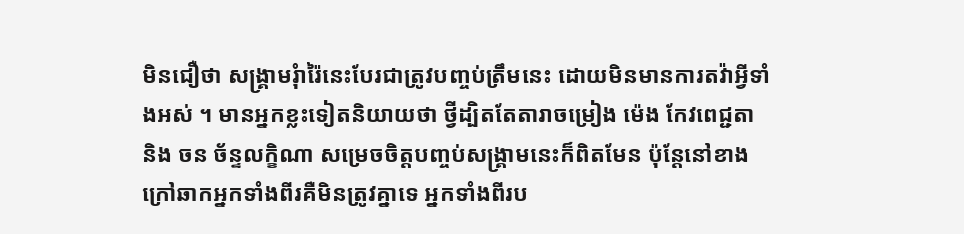មិនជឿថា សង្រ្គាមរុំារ៉ៃនេះបែរជាត្រូវបញ្ចប់ត្រឹមនេះ ដោយមិនមានការតវ៉ាអ្វីទាំងអស់ ។ មានអ្នកខ្លះទៀតនិយាយថា ថ្វីដ្បិតតែតារាចម្រៀង ម៉េង កែវពេជ្ជតា និង ចន ច័ន្ទលក្ខិណា សម្រេចចិត្តបញ្ចប់សង្រ្គាមនេះក៏ពិតមែន ប៉ុន្តែនៅខាងក្រៅឆាកអ្នកទាំងពីរគឺមិនត្រូវគ្នាទេ អ្នកទាំងពីរប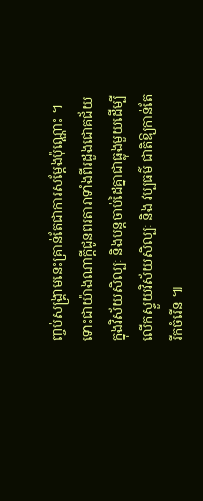ញ្ចប់សង្រ្គាមនេះគ្រាន់តែជាការសម្តែងប៉ុណ្ណោះ ។ ទោះជាយ៉ាងណាក្តីជូនពរតារាទាំងពីរដួងជោគជ័យក្នុងវិស័យសិល្បៈ និងបន្តចាប់ដៃគ្នាជាធ្លុងមួយដើម្បីលើកស្ទួយវិស័យសិល្បៈ និង វប្បធម៌ ជាតិឱ្យកាន់តែរីកចំរើន ៕